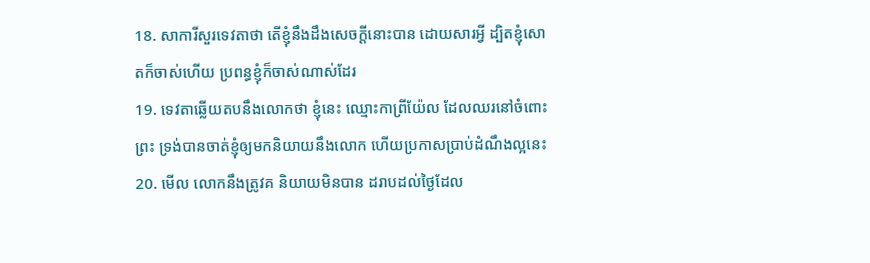18. សាការីសួរទេវតាថា តើខ្ញុំនឹងដឹងសេចក្ដីនោះបាន ដោយសារអ្វី ដ្បិតខ្ញុំសោតក៏ចាស់ហើយ ប្រពន្ធខ្ញុំក៏ចាស់ណាស់ដែរ
19. ទេវតាឆ្លើយតបនឹងលោកថា ខ្ញុំនេះ ឈ្មោះកាព្រីយ៉ែល ដែលឈរនៅចំពោះព្រះ ទ្រង់បានចាត់ខ្ញុំឲ្យមកនិយាយនឹងលោក ហើយប្រកាសប្រាប់ដំណឹងល្អនេះ
20. មើល លោកនឹងត្រូវគ និយាយមិនបាន ដរាបដល់ថ្ងៃដែល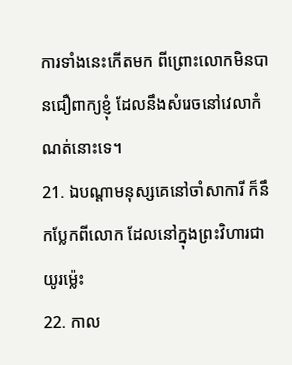ការទាំងនេះកើតមក ពីព្រោះលោកមិនបានជឿពាក្យខ្ញុំ ដែលនឹងសំរេចនៅវេលាកំណត់នោះទេ។
21. ឯបណ្តាមនុស្សគេនៅចាំសាការី ក៏នឹកប្លែកពីលោក ដែលនៅក្នុងព្រះវិហារជាយូរម៉្លេះ
22. កាល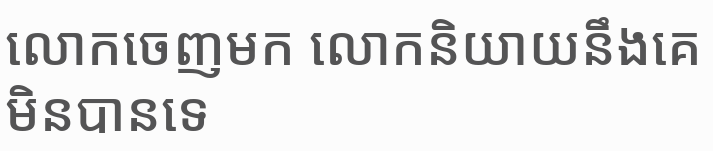លោកចេញមក លោកនិយាយនឹងគេមិនបានទេ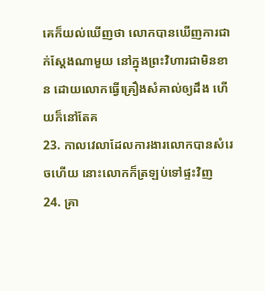គេក៏យល់ឃើញថា លោកបានឃើញការជាក់ស្តែងណាមួយ នៅក្នុងព្រះវិហារជាមិនខាន ដោយលោកធ្វើគ្រឿងសំគាល់ឲ្យដឹង ហើយក៏នៅតែគ
23. កាលវេលាដែលការងារលោកបានសំរេចហើយ នោះលោកក៏ត្រឡប់ទៅផ្ទះវិញ
24. គ្រា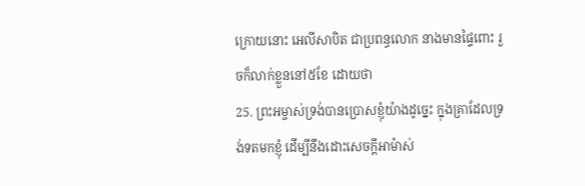ក្រោយនោះ អេលីសាបិត ជាប្រពន្ធលោក នាងមានផ្ទៃពោះ រួចក៏លាក់ខ្លួននៅ៥ខែ ដោយថា
25. ព្រះអម្ចាស់ទ្រង់បានប្រោសខ្ញុំយ៉ាងដូច្នេះ ក្នុងគ្រាដែលទ្រង់ទតមកខ្ញុំ ដើម្បីនឹងដោះសេចក្ដីអាម៉ាស់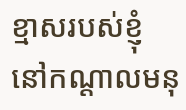ខ្មាសរបស់ខ្ញុំ នៅកណ្តាលមនុ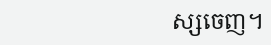ស្សចេញ។